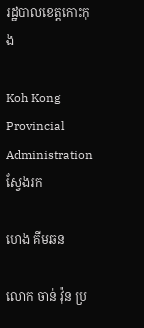រដ្ឋបាលខេត្តកោះកុង

Koh Kong Provincial Administration
ស្វែងរក

ហេង គីមឆន

លោក ចាន់ វ៉ុន ប្រ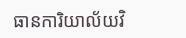ធានការិយាល័យវិ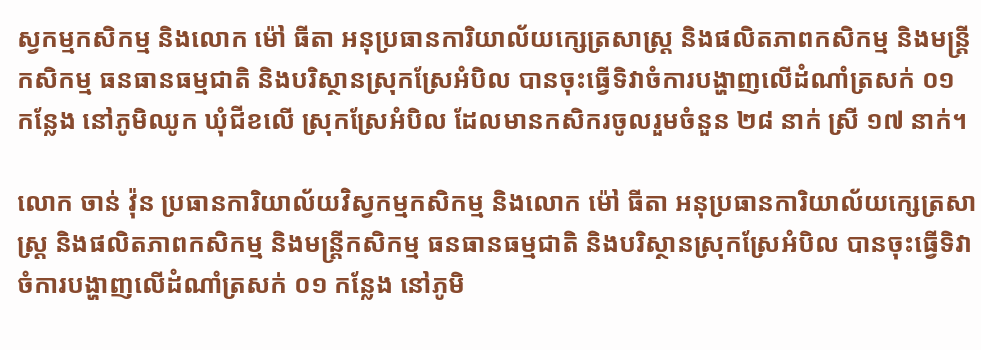ស្វកម្មកសិកម្ម និងលោក ម៉ៅ ធីតា អនុប្រធានការិយាល័យក្សេត្រសាស្រ្ត និងផលិតភាពកសិកម្ម និងមន្រ្តីកសិកម្ម ធនធានធម្មជាតិ និងបរិស្ថានស្រុកស្រែអំបិល បានចុះធ្វើទិវាចំការបង្ហាញលើដំណាំត្រសក់ ០១ កន្លែង នៅភូមិឈូក ឃុំជីខលើ ស្រុកស្រែអំបិល ដែលមានកសិករចូលរួមចំនួន ២៨ នាក់ ស្រី ១៧ នាក់។

លោក ចាន់ វ៉ុន ប្រធានការិយាល័យវិស្វកម្មកសិកម្ម និងលោក ម៉ៅ ធីតា អនុប្រធានការិយាល័យក្សេត្រសាស្រ្ត និងផលិតភាពកសិកម្ម និងមន្រ្តីកសិកម្ម ធនធានធម្មជាតិ និងបរិស្ថានស្រុកស្រែអំបិល បានចុះធ្វើទិវាចំការបង្ហាញលើដំណាំត្រសក់ ០១ កន្លែង នៅភូមិ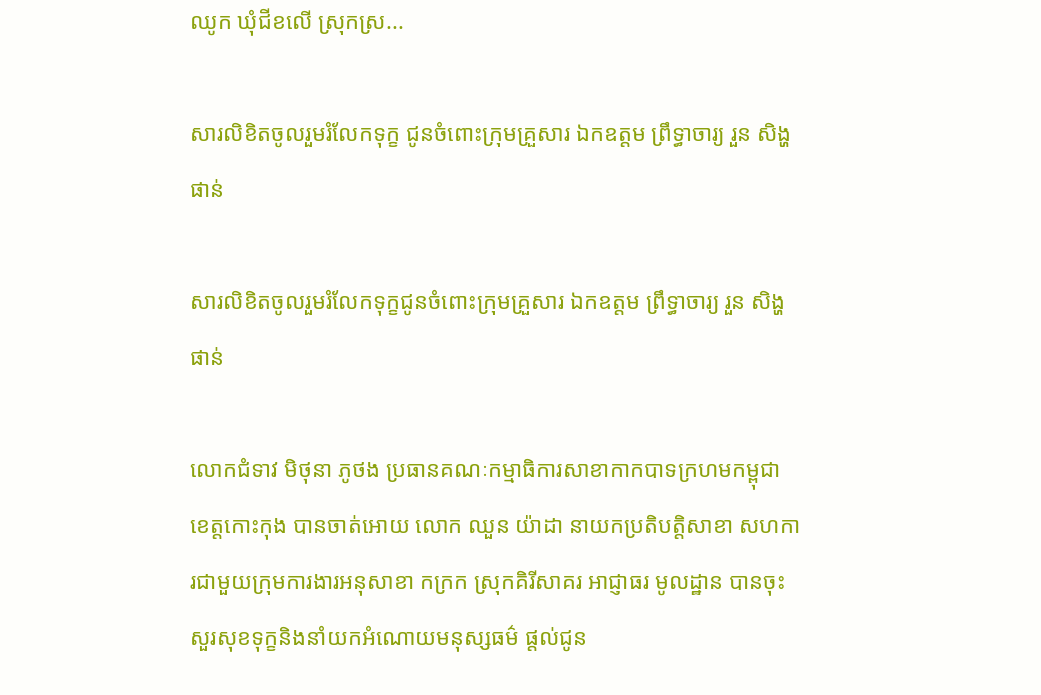ឈូក ឃុំជីខលើ ស្រុកស្រ...

សារលិខិតចូលរួមរំលែកទុក្ខ ជូនចំពោះក្រុមគ្រួសារ ឯកឧត្តម ព្រឹទ្ធាចារ្យ រួន សិង្ហផាន់

សារលិខិតចូលរួមរំលែកទុក្ខជូនចំពោះក្រុមគ្រួសារ ឯកឧត្តម ព្រឹទ្ធាចារ្យ រួន សិង្ហផាន់

លោកជំទាវ មិថុនា ភូថង ប្រធានគណៈកម្មាធិការសាខាកាកបាទក្រហមកម្ពុជា ខេត្តកោះកុង បានចាត់អោយ លោក ឈួន យ៉ាដា នាយកប្រតិបត្តិសាខា សហការជាមួយក្រុមការងារអនុសាខា កក្រក ស្រុកគិរីសាគរ អាជ្ញាធរ មូលដ្ឋាន បានចុះសួរសុខទុក្ខនិងនាំយកអំណោយមនុស្សធម៌ ផ្តល់ជូន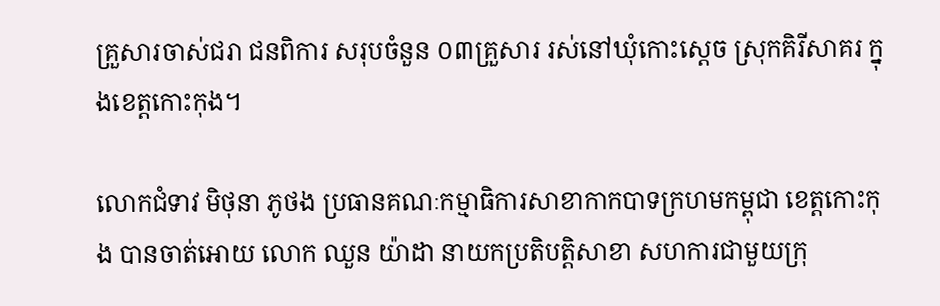គ្រួសារចាស់ជរា ជនពិការ សរុបចំនួន ០៣គ្រួសារ រស់នៅឃុំកោះស្តេច ស្រុកគិរីសាគរ ក្នុងខេត្តកោះកុង។

លោកជំទាវ មិថុនា ភូថង ប្រធានគណៈកម្មាធិការសាខាកាកបាទក្រហមកម្ពុជា ខេត្តកោះកុង បានចាត់អោយ លោក ឈួន យ៉ាដា នាយកប្រតិបត្តិសាខា សហការជាមួយក្រុ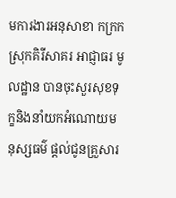មការងារអនុសាខា កក្រក ស្រុកគិរីសាគរ អាជ្ញាធរ មូលដ្ឋាន បានចុះសួរសុខទុក្ខនិងនាំយកអំណោយមនុស្សធម៌ ផ្តល់ជូនគ្រួសារ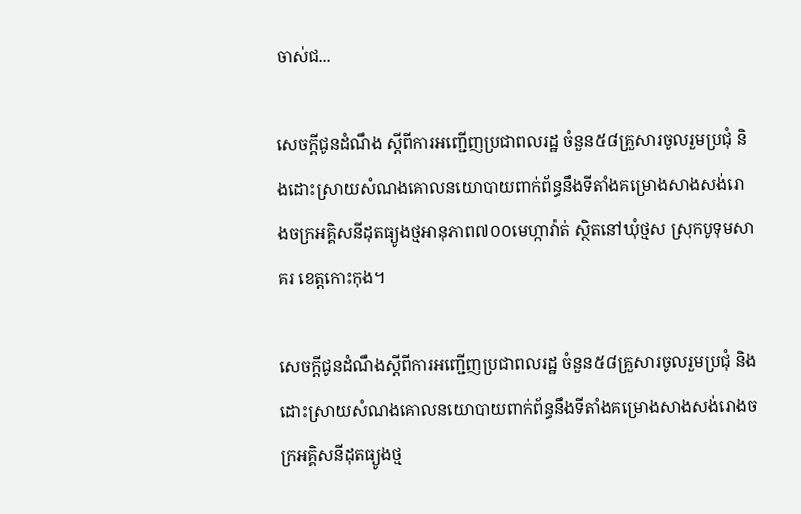ចាស់ជ...

សេចក្តីជូនដំណឹង ស្តីពីការអញ្ជើញប្រជាពលរដ្ឋ ចំនួន៥៨គ្រួសារចូលរួមប្រជុំ និងដោះស្រាយសំណងគោលនយោបាយពាក់ព័ន្ធនឹងទីតាំងគម្រោងសាងសង់រោងចក្រអគ្គិសនីដុតធ្យូងថ្មអានុភាព៧០០មេហ្កាវ៉ាត់ ស្ថិតនៅឃុំថ្មស ស្រុកបូទុមសាគរ ខេត្តកោះកុង។

សេចក្តីជូនដំណឹងស្តីពីការអញ្ជើញប្រជាពលរដ្ឋ ចំនួន៥៨គ្រួសារចូលរួមប្រជុំ និងដោះស្រាយសំណងគោលនយោបាយពាក់ព័ន្ធនឹងទីតាំងគម្រោងសាងសង់រោងចក្រអគ្គិសនីដុតធ្យូងថ្ម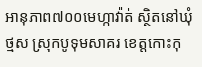អានុភាព៧០០មេហ្កាវ៉ាត់ ស្ថិតនៅឃុំថ្មស ស្រុកបូទុមសាគរ ខេត្តកោះកុ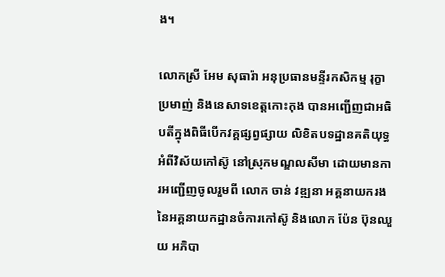ង។

លោកស្រី អែម សុធារ៉ា អនុប្រធានមន្ទីរកសិកម្ម រុក្ខាប្រមាញ់ និងនេសាទខេត្តកោះកុង បានអញ្ជើញជាអធិបតីក្នុងពិធីបើកវគ្គផ្សព្វផ្សាយ លិខិតបទដ្ឋានគតិយុទ្ធអំពីវិស័យកៅស៊ូ នៅស្រុកមណ្ឌលសីមា ដោយមានការអញ្ជើញចូលរួមពី លោក ចាន់ វឌ្ឍនា អគ្គនាយករង នៃអគ្គនាយកដ្ឋានចំការកៅស៊ូ និងលោក ប៉ែន ប៊ុនឈួយ អភិបា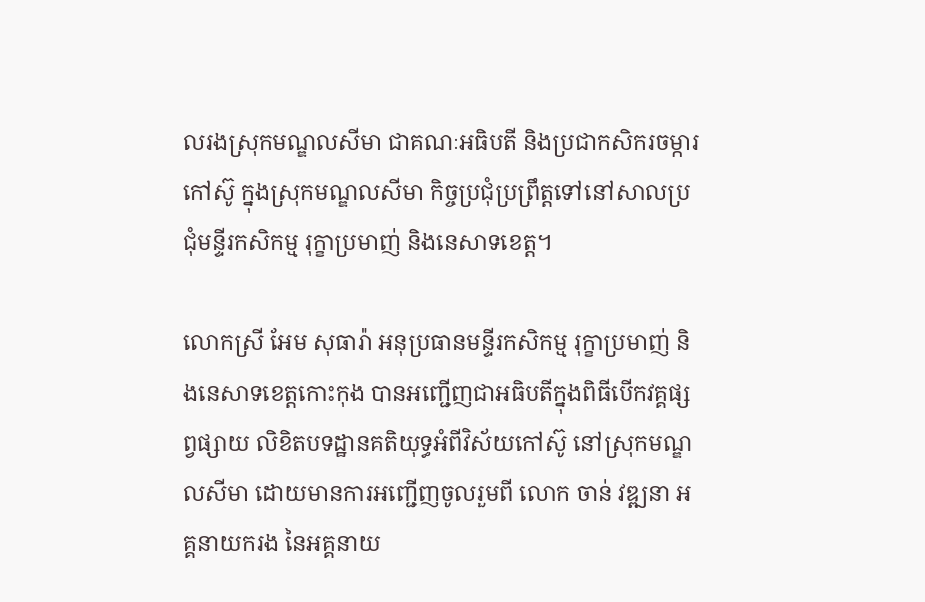លរងស្រុកមណ្ឌលសីមា ជាគណៈអធិបតី និងប្រជាកសិករចម្ការកៅស៊ូ ក្នុងស្រុកមណ្ឌលសីមា កិច្ចប្រជុំប្រព្រឹត្តទៅនៅសាលប្រជុំមន្ទីរកសិកម្ម រុក្ខាប្រមាញ់ និងនេសាទខេត្ត។

លោកស្រី អែម សុធារ៉ា អនុប្រធានមន្ទីរកសិកម្ម រុក្ខាប្រមាញ់ និងនេសាទខេត្តកោះកុង បានអញ្ជើញជាអធិបតីក្នុងពិធីបើកវគ្គផ្សព្វផ្សាយ លិខិតបទដ្ឋានគតិយុទ្ធអំពីវិស័យកៅស៊ូ នៅស្រុកមណ្ឌលសីមា ដោយមានការអញ្ជើញចូលរួមពី លោក ចាន់ វឌ្ឍនា អគ្គនាយករង នៃអគ្គនាយ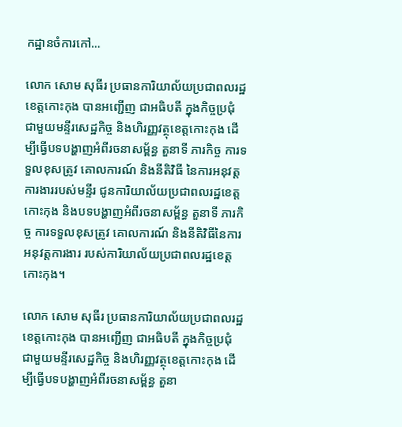កដ្ឋានចំការកៅ...

លោក សោម សុធីរ ប្រធានការិយាល័យប្រជាពលរដ្ឋ ខេត្តកោះកុង បានអញ្ជើញ ជាអធិបតី ក្នុងកិច្ចប្រជំុ ជាមួយមន្ទីរសេដ្ឋកិច្ច និងហិរញ្ញវត្ថុខេត្តកោះកុង ដើម្បីធ្វើបទបង្ហាញអំពីរចនាសម្ព័ន្ធ តួនាទី ភារកិច្ច ការទទួលខុសត្រូវ គោលការណ៍ និងនីតិវិធី នៃការអនុវត្តការងាររបស់មន្ទីរ ជូនការិយាល័យប្រជាពលរដ្ឋខេត្តកោះកុង និងបទបង្ហាញអំពីរចនាសម្ព័ន្ធ តួនាទី ភារកិច្ច ការទទួលខុសត្រូវ គោលការណ៍ និងនីតិវិធីនៃការអនុវត្តការងារ របស់ការិយាល័យប្រជាពលរដ្ឋខេត្តកោះកុង។

លោក សោម សុធីរ ប្រធានការិយាល័យប្រជាពលរដ្ឋ ខេត្តកោះកុង បានអញ្ជើញ ជាអធិបតី ក្នុងកិច្ចប្រជំុ ជាមួយមន្ទីរសេដ្ឋកិច្ច និងហិរញ្ញវត្ថុខេត្តកោះកុង ដើម្បីធ្វើបទបង្ហាញអំពីរចនាសម្ព័ន្ធ តួនា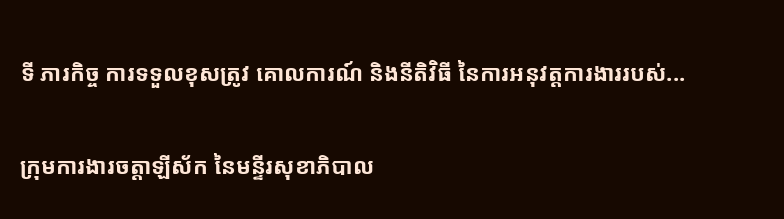ទី ភារកិច្ច ការទទួលខុសត្រូវ គោលការណ៍ និងនីតិវិធី នៃការអនុវត្តការងាររបស់...

ក្រុមការងារចត្តាឡីស័ក នៃមន្ទីរសុខាភិបាល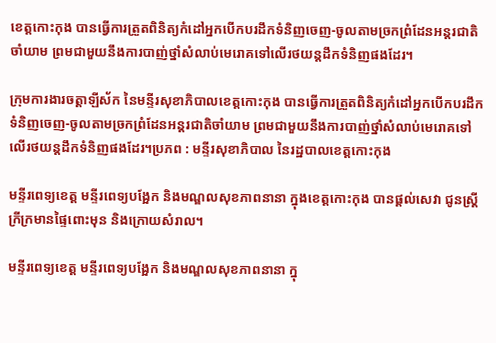ខេត្តកោះកុង បានធ្វើការត្រួតពិនិត្យកំដៅអ្នកបើកបរដឹកទំនិញចេញ-ចូលតាមច្រកព្រំដែនអន្តរជាតិចាំយាម ព្រមជាមួយនឹងការបាញ់ថ្នាំសំលាប់មេរោគទៅលើរថយន្តដឹកទំនិញផងដែរ។

ក្រុមការងារចត្តាឡីស័ក នៃមន្ទីរសុខាភិបាលខេត្តកោះកុង បានធ្វើការត្រួតពិនិត្យកំដៅអ្នកបើកបរដឹកទំនិញចេញ-ចូលតាមច្រកព្រំដែនអន្តរជាតិចាំយាម ព្រមជាមួយនឹងការបាញ់ថ្នាំសំលាប់មេរោគទៅលើរថយន្តដឹកទំនិញផងដែរ។ប្រភព : មន្ទីរសុខាភិបាល នៃរដ្ឋបាលខេត្តកោះកុង

មន្ទីរពេទ្យខេត្ត មន្ទីរពេទ្យបង្អែក និងមណ្ឌលសុខភាពនានា ក្នុងខេត្តកោះកុង បានផ្ដល់សេវា ជូនស្ត្រីក្រីក្រមានផ្ទៃពោះមុន និងក្រោយសំរាល។

មន្ទីរពេទ្យខេត្ត មន្ទីរពេទ្យបង្អែក និងមណ្ឌលសុខភាពនានា ក្នុ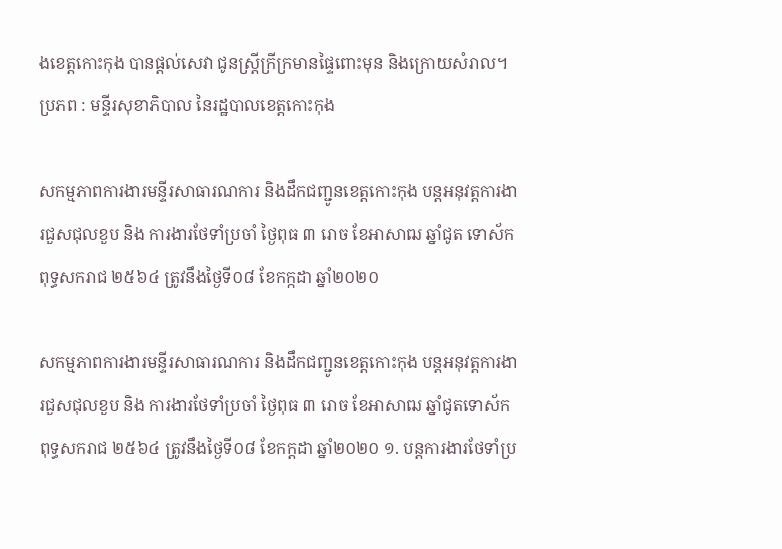ងខេត្តកោះកុង បានផ្ដល់សេវា ជូនស្ត្រីក្រីក្រមានផ្ទៃពោះមុន និងក្រោយសំរាល។ប្រភព : មន្ទីរសុខាភិបាល នៃរដ្ឋបាលខេត្តកោះកុង

សកម្មភាពការងារមន្ទីរសាធារណការ និងដឹកជញ្ជូនខេត្តកោះកុង បន្តអនុវត្តការងារជួសជុលខួប និង ការងារថែទាំប្រចាំ ថ្ងៃពុធ ៣ រោច ខែអាសាឍ ឆ្នាំជូត ទោស័ក ពុទ្ធសករាជ ២៥៦៤ ត្រូវនឹងថ្ងៃទី០៨ ខែកក្កដា ឆ្នាំ២០២០

សកម្មភាពការងារមន្ទីរសាធារណការ និងដឹកជញ្ជូនខេត្តកោះកុង បន្តអនុវត្តការងារជួសជុលខួប និង ការងារថែទាំប្រចាំ ថ្ងៃពុធ ៣ រោច ខែអាសាឍ ឆ្នាំជូតទោស័ក ពុទ្ធសករាជ ២៥៦៤ ត្រូវនឹងថ្ងៃទី០៨ ខែកក្តដា ឆ្នាំ២០២០ ១. បន្តការងារថែទាំប្រ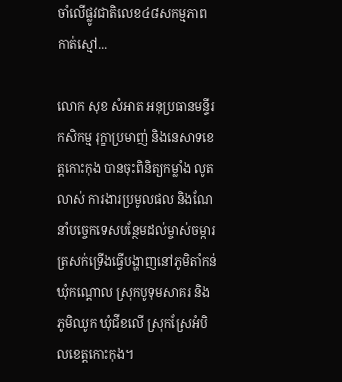ចាំលើផ្លូវជាតិលេខ៤៨សកម្មភាពកាត់ស្មៅ...

លោក សុខ សំអាត អនុប្រធានមន្ទីរកសិកម្ម រុក្ខាប្រមាញ់ និងនេសាទខេត្តកោះកុង បានចុះពិនិត្យកម្លាំង លូតលាស់ ការងារប្រមូលផល និងណែនាំបច្ចេកទេសបន្ថែមដល់ម្ចាស់ចម្ការត្រសក់ទ្រើងធ្វើបង្ហាញនៅភូមិតាំកន់ ឃុំកណ្ដោល ស្រុកបូទុមសាគរ និងភូមិឈូក ឃុំជីខលើ ស្រុកស្រែអំបិលខេត្តកោះកុង។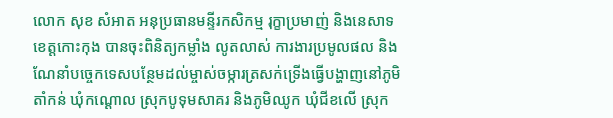លោក សុខ សំអាត អនុប្រធានមន្ទីរកសិកម្ម រុក្ខាប្រមាញ់ និងនេសាទខេត្តកោះកុង បានចុះពិនិត្យកម្លាំង លូតលាស់ ការងារប្រមូលផល និងណែនាំបច្ចេកទេសបន្ថែមដល់ម្ចាស់ចម្ការត្រសក់ទ្រើងធ្វើបង្ហាញនៅភូមិតាំកន់ ឃុំកណ្ដោល ស្រុកបូទុមសាគរ និងភូមិឈូក ឃុំជីខលើ ស្រុក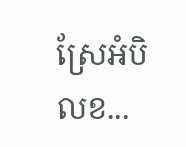ស្រែអំបិលខ...